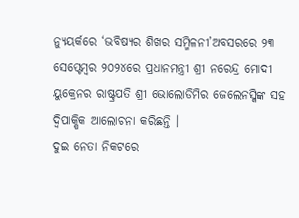ନ୍ୟୁୟର୍କରେ ‘ଭବିଷ୍ୟର ଶିଖର ସମ୍ମିଳନୀ’ଅବସରରେ ୨୩ ସେପ୍ଟେମ୍ବର ୨୦୨୪ରେ ପ୍ରଧାନମନ୍ତ୍ରୀ ଶ୍ରୀ ନରେନ୍ଦ୍ର ମୋଦୀ ୟୁକ୍ରେନର ରାଷ୍ଟ୍ରପତି ଶ୍ରୀ ଭୋଲୋଡିମିର ଜେଲେନସ୍କିଙ୍କ ସହ ଦ୍ୱିପାକ୍ଷିକ ଆଲୋଚନା କରିଛନ୍ତି ।
ଦୁଇ ନେତା ନିକଟରେ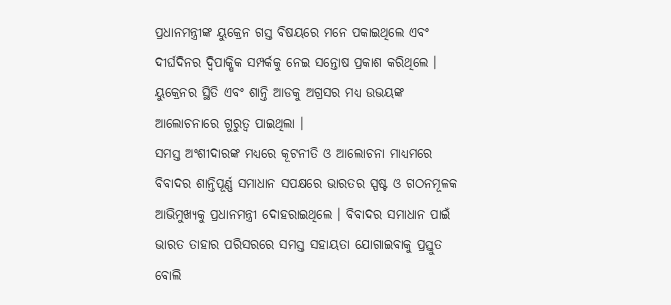ପ୍ରଧାନମନ୍ତ୍ରୀଙ୍କ ୟୁକ୍ରେନ ଗସ୍ତ ବିଷୟରେ ମନେ ପକାଇଥିଲେ ଏବଂ ଦୀର୍ଘଦିନର ଦ୍ୱିପାକ୍ଷିକ ସମ୍ପର୍କକୁ ନେଇ ସନ୍ତୋଷ ପ୍ରକାଶ କରିଥିଲେ । ୟୁକ୍ରେନର ସ୍ଥିତି ଏବଂ ଶାନ୍ତି ଆଡକୁ ଅଗ୍ରସର ମଧ୍ୟ ଉଭୟଙ୍କ ଆଲୋଚନାରେ ଗୁରୁତ୍ୱ ପାଇଥିଲା ।
ସମସ୍ତ ଅଂଶୀଦାରଙ୍କ ମଧ୍ୟରେ କୂଟନୀତି ଓ ଆଲୋଚନା ମାଧ୍ୟମରେ ବିବାଦର ଶାନ୍ତିପୂର୍ଣ୍ଣ ସମାଧାନ ସପକ୍ଷରେ ଭାରତର ସ୍ପଷ୍ଟ ଓ ଗଠନମୂଳକ ଆଭିମୁଖ୍ୟକୁ ପ୍ରଧାନମନ୍ତ୍ରୀ ଦୋହରାଇଥିଲେ । ବିବାଦର ସମାଧାନ ପାଇଁ ଭାରତ ତାହାର ପରିସରରେ ସମସ୍ତ ସହାୟତା ଯୋଗାଇବାକୁ ପ୍ରସ୍ତୁତ ବୋଲି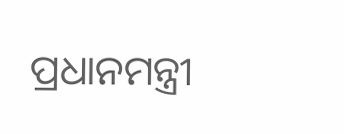ପ୍ରଧାନମନ୍ତ୍ରୀ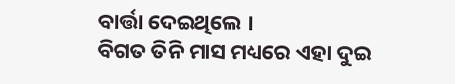ବାର୍ତ୍ତା ଦେଇଥିଲେ ।
ବିଗତ ତିନି ମାସ ମଧ୍ୟରେ ଏହା ଦୁଇ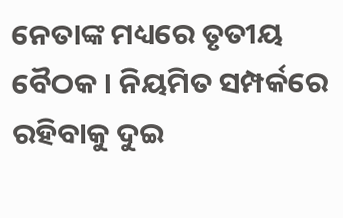ନେତାଙ୍କ ମଧ୍ୟରେ ତୃତୀୟ ବୈଠକ । ନିୟମିତ ସମ୍ପର୍କରେ ରହିବାକୁ ଦୁଇ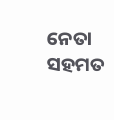ନେତା ସହମତ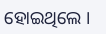ହୋଇଥିଲେ ।